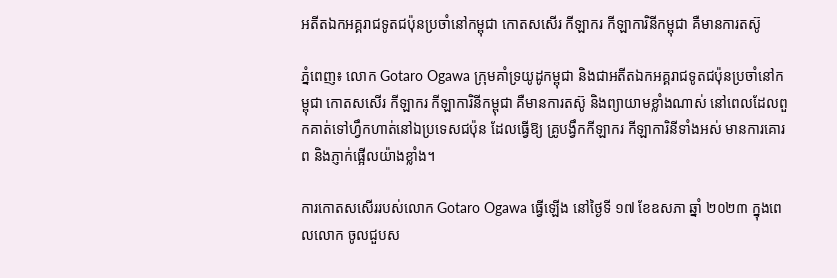អតីតឯកអគ្គរាជទូតជប៉ុនប្រចាំនៅកម្ពុជា កោតសសើរ កីឡាករ កីឡាការិនីកម្ពុជា គឺមានការតស៊ូ

ភ្នំពេញ៖ លោក Gotaro Ogawa ក្រុមគាំទ្រយូដូកម្ពុជា និងជាអតីតឯកអគ្គរាជទូតជប៉ុនប្រចាំនៅកម្ពុជា កោតសសើរ កីឡាករ កីឡាការិនីកម្ពុជា គឺមានការតស៊ូ និងព្យាយាមខ្លាំងណាស់ នៅពេលដែលពួកគាត់ទៅហ្វឹកហាត់នៅឯប្រទេសជប៉ុន ដែលធ្វើឱ្យ គ្រូបង្វឹកកីឡាករ កីឡាការិនីទាំងអស់ មានការគោរព និងភ្ញាក់ផ្អើលយ៉ាងខ្លាំង។

ការកោតសសើររបស់លោក Gotaro Ogawa ធ្វើឡើង នៅថ្ងៃទី ១៧ ខែឧសភា ឆ្នាំ ២០២៣ ក្នុងពេលលោក ចូលជួបស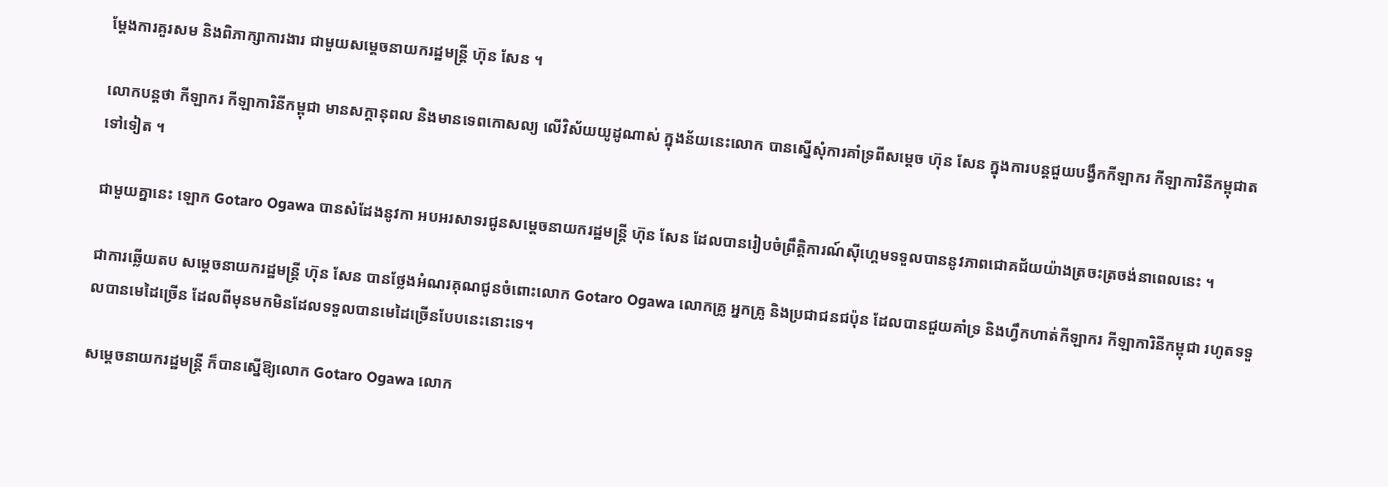ម្តែងការគួរសម និងពិភាក្សាការងារ ជាមួយសម្តេចនាយករដ្ឋមន្ត្រី ហ៊ុន សែន ។

លោកបន្តថា កីឡាករ កីឡាការិនីកម្ពុជា មានសក្តានុពល និងមានទេពកោសល្យ លើវិស័យយូដូណាស់ ក្នុងន័យនេះលោក បានស្នើសុំការគាំទ្រពីសម្ដេច ហ៊ុន សែន ក្នុងការបន្តជួយបង្វឹកកីឡាករ កីឡាការិនីកម្ពុជាតទៅទៀត ។

ជាមួយគ្នានេះ ឡោក Gotaro Ogawa បានសំដែងនូវកា អបអរសាទរជូនសម្តេចនាយករដ្ឋមន្ត្រី ហ៊ុន សែន ដែលបានរៀបចំព្រឹត្តិការណ៍ស៊ីហ្គេមទទួលបាននូវភាពជោគជ័យយ៉ាងត្រចះត្រចង់នាពេលនេះ ។

ជាការឆ្លើយតប សម្ដេចនាយករដ្ឋមន្ត្រី ហ៊ុន សែន បានថ្លែងអំណរគុណជូនចំពោះលោក Gotaro Ogawa លោកគ្រូ អ្នកគ្រូ និងប្រជាជនជប៉ុន ដែលបានជួយគាំទ្រ និងហ្វឹកហាត់កីឡាករ កីឡាការិនីកម្ពុជា រហូតទទួលបានមេដៃច្រើន ដែលពីមុនមកមិនដែលទទួលបានមេដៃច្រើនបែបនេះនោះទេ។

សម្តេចនាយករដ្ឋមន្ត្រី ក៏បានស្នើឱ្យលោក Gotaro Ogawa លោក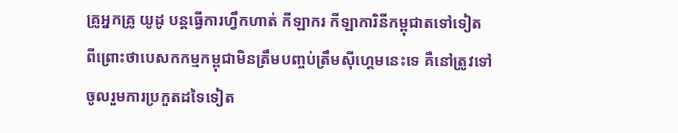គ្រូអ្នកគ្រូ យូដូ បន្តធ្វើការហ្វឹកហាត់ កីឡាករ កីឡាការិនីកម្ពុជាតទៅទៀត ពីព្រោះថាបេសកកម្មកម្ពុជាមិនត្រឹមបញ្ចប់ត្រឹមស៊ីហ្គេមនេះទេ គឺនៅត្រូវទៅចូលរួមការប្រកួតដទៃទៀត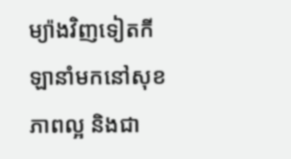ម្យ៉ាងវិញទៀតកីឡានាំមកនៅសុខភាពល្អ និងជា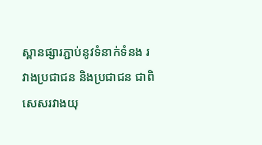ស្ពានផ្សារភ្ជាប់នូវទំនាក់ទំនង រវាងប្រជាជន និងប្រជាជន ជាពិសេសរវាងយុ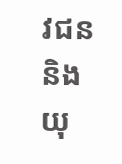វជន និងយុ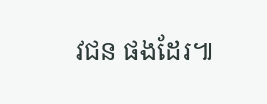វជន ផងដែរ៕